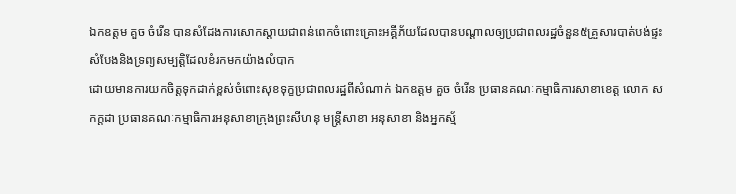ឯកឧត្តម គួច ចំរើន បានសំដែងការសោកស្ដាយជាពន់ពេកចំពោះគ្រោះអគ្គីភ័យដែលបានបណ្ដាលឲ្យប្រជាពលរដ្ឋចំនួន៥គ្រួសារបាត់បង់ផ្ទះសំបែងនិងទ្រព្យសម្បត្តិដែលខំរកមកយ៉ាងលំបាក
ដោយមានការយកចិត្តទុកដាក់ខ្ពស់ចំពោះសុខទុក្ខប្រជាពលរដ្ឋពីសំណាក់ ឯកឧត្តម គួច ចំរើន ប្រធានគណៈកម្មាធិការសាខាខេត្ត លោក ស កក្ដដា ប្រធានគណៈកម្មាធិការអនុសាខាក្រុងព្រះសីហនុ មន្ត្រីសាខា អនុសាខា និងអ្នកស្ម័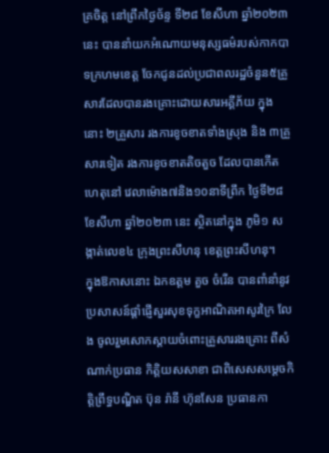គ្រចិត្ត នៅព្រឹកថ្ងៃច័ន្ទ ទី២៨ ខែសីហា ឆ្នាំ២០២៣នេះ បាននាំយកអំណោយមនុស្សធម៌របស់កាកបាទក្រហមខេត្ត ចែកជូនដល់ប្រជាពលរដ្ឋចំនួន៥គ្រួសារដែលបានរងគ្រោះដោយសារអគ្គីភ័យ ក្នុងនោះ ២គ្រួសារ រងការខូចខាតទាំងស្រុង និង ៣គ្រួសារទៀត រងការខូចខាតតិចតួច ដែលបានកើតហេតុនៅ វេលាម៉ោង៧និង១០នាទីព្រឹក ថ្ងៃទី២៨ ខែសីហា ឆ្នាំ២០២៣ នេះ ស្ថិតនៅក្នុង ភូមិ១ សង្កាត់លេខ៤ ក្រុងព្រះសីហនុ ខេត្តព្រះសីហនុ។
ក្នុងឱកាសនោះ ឯកឧត្តម គួច ចំរើន បានពាំនាំនូវប្រសាសន៍ផ្ដាំផ្ញើសួរសុខទុក្ខអាណិតអាសូរក្រៃ លែង ចូលរួមសោកស្ដាយចំពោះគ្រួសាររងគ្រោះ ពីសំណាក់ប្រធាន កិត្តិយសសាខា ជាពិសេសសម្ដេចកិត្តិព្រឹទ្ធបណ្ឌិត ប៊ុន រ៉ានី ហ៊ុនសែន ប្រធានកា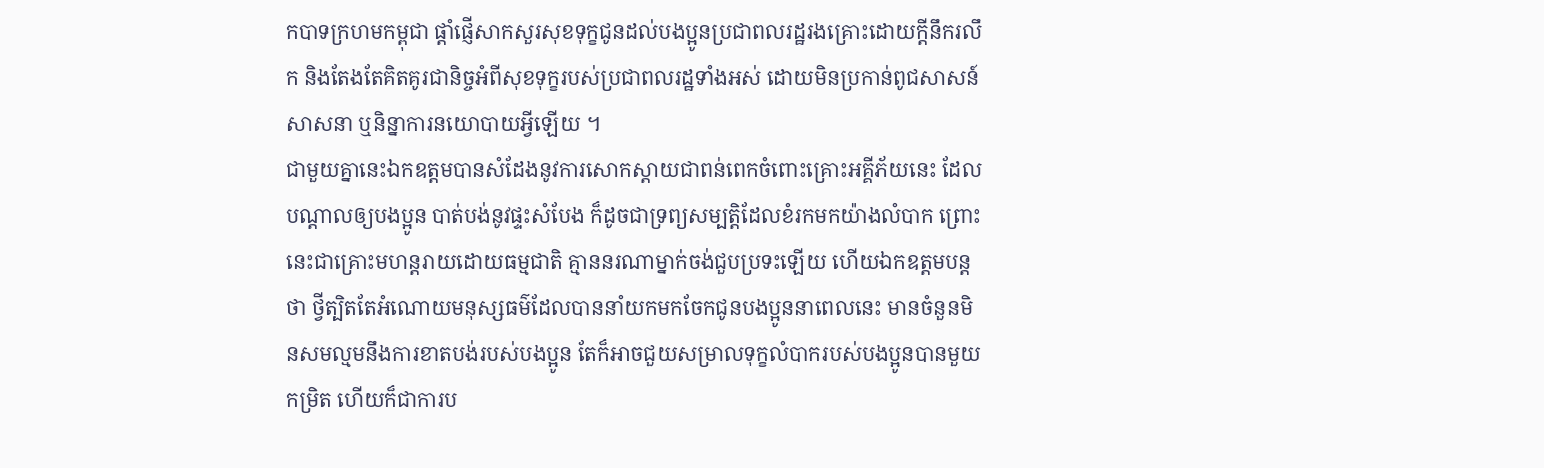កបាទក្រហមកម្ពុជា ផ្ដាំផ្ញើសាកសួរសុខទុក្ខជូនដល់បងប្អូនប្រជាពលរដ្ឋរងគ្រោះដោយក្តីនឹករលឹក និងតែងតែគិតគូរជានិច្ចអំពីសុខទុក្ខរបស់ប្រជាពលរដ្ឋទាំងអស់ ដោយមិនប្រកាន់ពូជសាសន៍ សាសនា ឬនិន្នាការនយោបាយអ្វីឡើយ ។
ជាមួយគ្នានេះឯកឧត្តមបានសំដែងនូវការសោកស្ដាយជាពន់ពេកចំពោះគ្រោះអគ្គីភ័យនេះ ដែលបណ្ដាលឲ្យបងប្អូន បាត់បង់នូវផ្ទះសំបែង ក៏ដូចជាទ្រព្យសម្បត្តិដែលខំរកមកយ៉ាងលំបាក ព្រោះនេះជាគ្រោះមហន្តរាយដោយធម្មជាតិ គ្មាននរណាម្នាក់ចង់ជួបប្រទះឡើយ ហើយឯកឧត្តមបន្តថា ថ្វីត្បិតតែអំណោយមនុស្សធម៌ដែលបាននាំយកមកចែកជូនបងប្អូននាពេលនេះ មានចំនួនមិនសមល្មមនឹងការខាតបង់របស់បងប្អូន តែក៏អាចជួយសម្រាលទុក្ខលំបាករបស់បងប្អូនបានមួយកម្រិត ហើយក៏ជាការប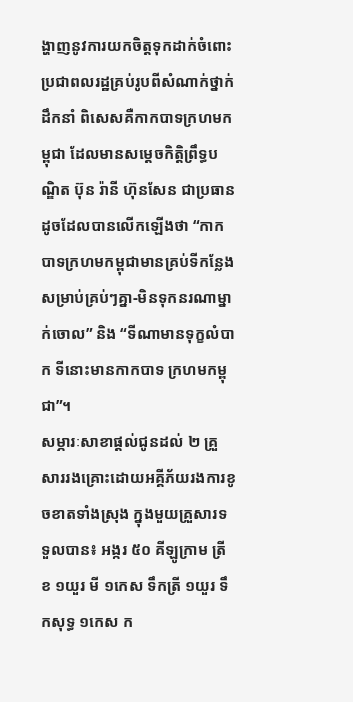ង្ហាញនូវការយកចិត្តទុកដាក់ចំពោះប្រជាពលរដ្ឋគ្រប់រូបពីសំណាក់ថ្នាក់ដឹកនាំ ពិសេសគឺកាកបាទក្រហមកម្ពុជា ដែលមានសម្ដេចកិត្តិព្រឹទ្ធបណ្ឌិត ប៊ុន រ៉ានី ហ៊ុនសែន ជាប្រធាន ដូចដែលបានលើកឡើងថា “កាកបាទក្រហមកម្ពុជាមានគ្រប់ទីកន្លែង សម្រាប់គ្រប់ៗគ្នា-មិនទុកនរណាម្នាក់ចោល” និង “ទីណាមានទុក្ខលំបាក ទីនោះមានកាកបាទ ក្រហមកម្ពុជា”។
សម្ភារៈសាខាផ្ដល់ជូនដល់ ២ គ្រួសាររងគ្រោះដោយអគ្គីភ័យរងការខូចខាតទាំងស្រុង ក្នុងមួយគ្រួសារទទួលបាន៖ អង្ករ ៥០ គីឡូក្រាម ត្រីខ ១យួរ មី ១កេស ទឹកត្រី ១យួរ ទឹកសុទ្ធ ១កេស ក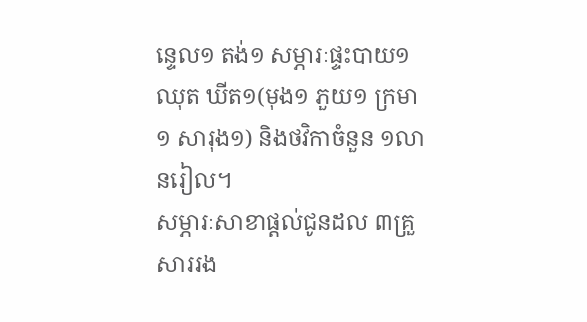ន្ទេល១ តង់១ សម្ភារៈផ្ទះបាយ១ឈុត ឃីត១(មុង១ ភួយ១ ក្រមា១ សារុង១) និងថវិកាចំនួន ១លានរៀល។
សម្ភារៈសាខាផ្ដល់ជូនដល ៣គ្រួសាររង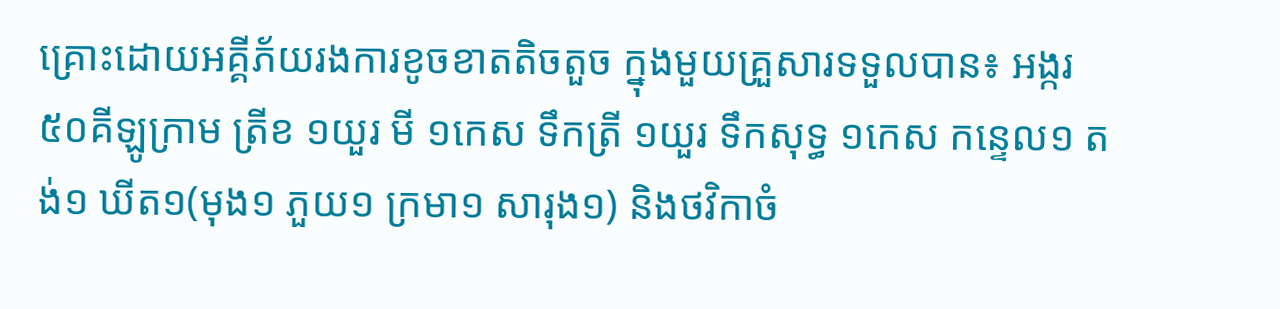គ្រោះដោយអគ្គីភ័យរងការខូចខាតតិចតួច ក្នុងមួយគ្រួសារទទួលបាន៖ អង្ករ ៥០គីឡូក្រាម ត្រីខ ១យួរ មី ១កេស ទឹកត្រី ១យួរ ទឹកសុទ្ធ ១កេស កន្ទេល១ តង់១ ឃីត១(មុង១ ភួយ១ ក្រមា១ សារុង១) និងថវិកាចំ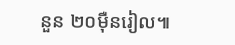នួន ២០ម៉ឺនរៀល៕